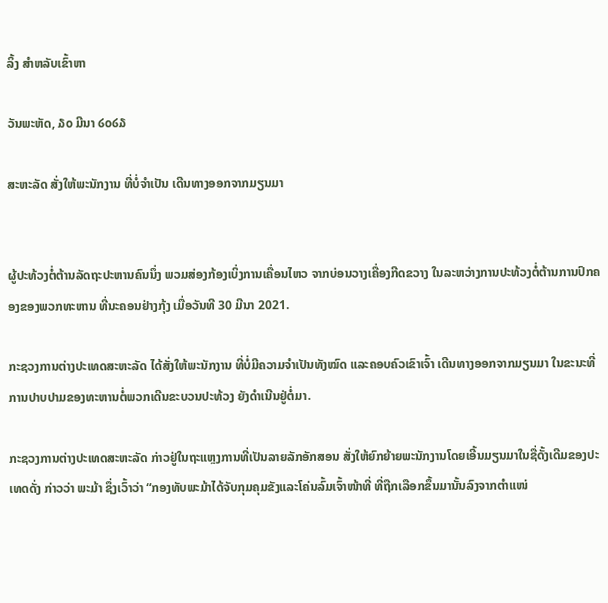ລິ້ງ ສຳຫລັບເຂົ້າຫາ

ວັນພະຫັດ, ໓໐ ມີນາ ໒໐໒໓

ສະຫະລັດ ສັ່ງໃຫ້ພະນັກງານ ທີ່ບໍ່ຈຳເປັນ ເດີນທາງອອກຈາກມຽນມາ


ຜູ້ປະທ້ວງຕໍ່ຕ້ານລັດຖະປະຫານຄົນນຶ່ງ ພວມສ່ອງກ້ອງເບິ່ງການເຄື່ອນໄຫວ ຈາກບ່ອນວາງເຄື່ອງກີດຂວາງ ໃນລະຫວ່າງການປະທ້ວງຕໍ່ຕ້ານການປົກຄອງຂອງພວກທະຫານ ທີ່ນະຄອນຢ່າງກຸ້ງ ເມື່ອວັນທີ 30 ມີນາ 2021.

ກະຊວງການຕ່າງປະເທດສະຫະລັດ ໄດ້ສັ່ງໃຫ້ພະນັກງານ ທີ່ບໍ່ມີຄວາມຈຳເປັນທັງໝົດ ແລະຄອບຄົວເຂົາເຈົ້າ ເດີນທາງອອກຈາກມຽນມາ ໃນຂະນະທີ່ການປາບປາມຂອງທະຫານຕໍ່ພວກເດີນຂະບວນປະທ້ວງ ຍັງດຳເນີນຢູ່ຕໍ່ມາ.

ກະຊວງການຕ່າງປະເທດສະຫະລັດ ກ່າວຢູ່ໃນຖະແຫຼງການທີ່ເປັນລາຍລັກອັກສອນ ສັ່ງໃຫ້ຍົກຍ້າຍພະນັກງານໂດຍເອີ້ນມຽນມາໃນຊື່ດັ້ງເດີມຂອງປະເທດດັ່ງ ກ່າວວ່າ ພະມ້າ ຊຶ່ງເວົ້າວ່າ “ກອງທັບພະມ້າໄດ້ຈັບກຸມຄຸມຂັງແລະໂຄ່ນລົ້ມເຈົ້າໜ້າທີ່ ທີ່ຖືກເລືອກຂຶ້ນມານັ້ນລົງຈາກຕຳແໜ່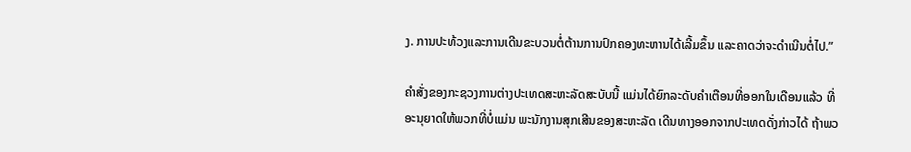ງ. ການປະທ້ວງແລະການເດີນຂະບວນຕໍ່ຕ້ານການປົກຄອງທະຫານໄດ້ເລີ້ມຂຶ້ນ ແລະຄາດວ່າຈະດຳເນີນຕໍ່ໄປ.”

ຄຳສັ່ງຂອງກະຊວງການຕ່າງປະເທດສະຫະລັດສະບັບນີ້ ແມ່ນໄດ້ຍົກລະດັບຄຳເຕືອນທີ່ອອກໃນເດືອນແລ້ວ ທີ່ອະນຸຍາດໃຫ້ພວກທີ່ບໍ່ແມ່ນ ພະນັກງານສຸກເສີນຂອງສະຫະລັດ ເດີນທາງອອກຈາກປະເທດດັ່ງກ່າວໄດ້ ຖ້າພວ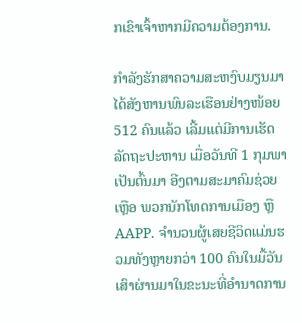ກເຂົາເຈົ້າຫາກມີຄວາມຕ້ອງການ.

ກຳລັງຮັກສາຄວາມສະຫງົບມຽນມາ ໄດ້ສັງຫານພົນລະເຮືອນຢ່າງໜ້ອຍ 512 ຄົນແລ້ວ ເລີ້ມແຕ່ມີການເຮັດລັດຖະປະຫານ ເມື່ອວັນທີ 1 ກຸມພາເປັນຕົ້ນມາ ອີງຕາມສະມາຄົມຊ່ວຍເຫຼືອ ພວກນັກໂທດການເມືອງ ຫຼື AAPP. ຈຳນວນຜູ້ເສຍຊີວິດແມ່ນຮວມທັງຫຼາຍກວ່າ 100 ຄົນໃນມື້ວັນເສົາຜ່ານມາໃນຂະນະທີ່ອຳນາດການ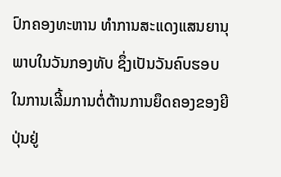ປົກຄອງທະຫານ ທຳການສະແດງແສນຍານຸພາບໃນວັນກອງທັບ ຊຶ່ງເປັນວັນຄົບຮອບ ໃນການເລີ້ມການຕໍ່ຕ້ານການຍຶດຄອງຂອງຍີປຸ່ນຢູ່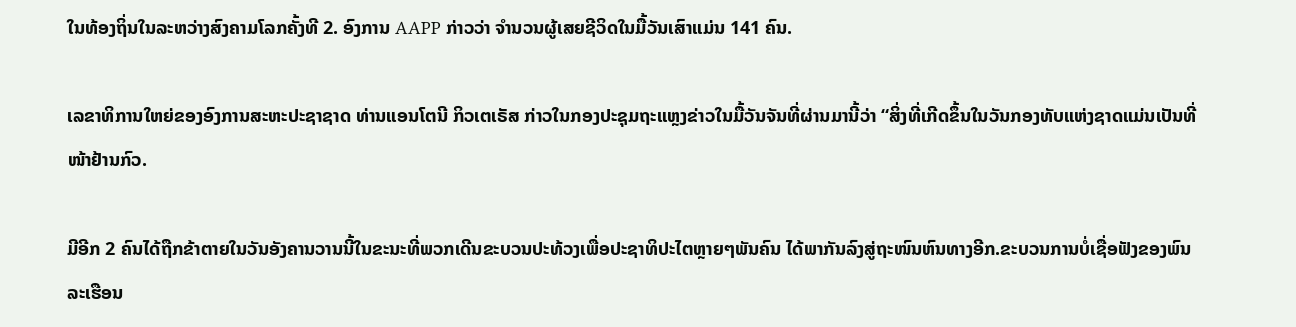ໃນທ້ອງຖິ່ນໃນລະຫວ່າງສົງຄາມໂລກຄັ້ງທີ 2. ອົງການ AAPP ກ່າວວ່າ ຈໍານວນຜູ້ເສຍຊີວິດໃນມື້ວັນເສົາແມ່ນ 141 ຄົນ.

ເລຂາທິການໃຫຍ່ຂອງອົງການສະຫະປະຊາຊາດ ທ່ານແອນໂຕນີ ກິວເຕເຣັສ ກ່າວໃນກອງປະຊຸມຖະແຫຼງຂ່າວໃນມື້ວັນຈັນທີ່ຜ່ານມານີ້ວ່າ “ສິ່ງທີ່ເກີດຂຶ້ນໃນວັນກອງທັບແຫ່ງຊາດແມ່ນເປັນທີ່ໜ້າຢ້ານກົວ.

ມີອີກ 2 ຄົນໄດ້ຖືກຂ້າຕາຍໃນວັນອັງຄານວານນີ້ໃນຂະນະທີ່ພວກເດີນຂະບວນປະທ້ວງເພື່ອປະຊາທິປະໄຕຫຼາຍໆພັນຄົນ ໄດ້ພາກັນລົງສູ່ຖະໜົນຫົນທາງອີກ.ຂະບວນການບໍ່ເຊື່ອຟັງຂອງພົນລະເຮືອນ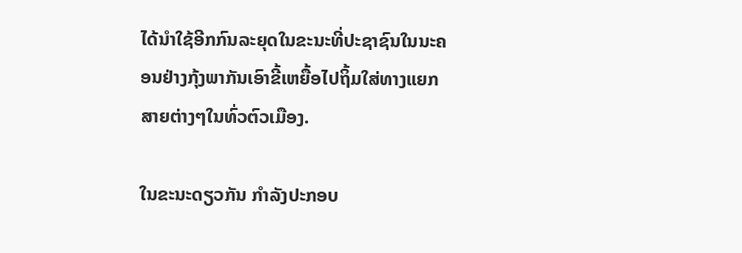ໄດ້ນຳໃຊ້ອີກກົນລະຍຸດໃນຂະນະທີ່ປະຊາຊົນໃນນະຄອນຢ່າງກຸ້ງພາກັນເອົາຂີ້ເຫຍື້ອໄປຖິ້ມໃສ່ທາງແຍກສາຍຕ່າງໆໃນທົ່ວຕົວເມືອງ.

ໃນຂະນະດຽວກັນ ກຳລັງປະກອບ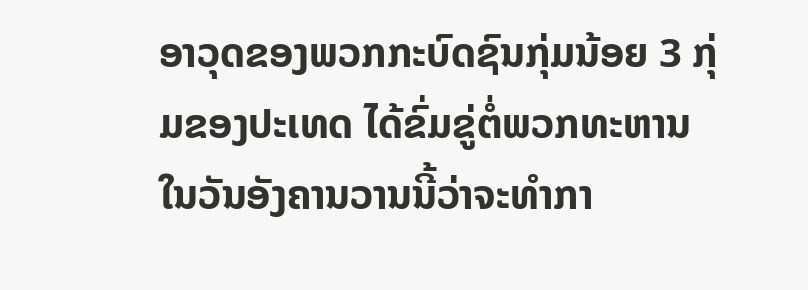ອາວຸດຂອງພວກກະບົດຊົນກຸ່ມນ້ອຍ 3 ກຸ່ມຂອງປະເທດ ໄດ້ຂົ່ມຂູ່ຕໍ່ພວກທະຫານໃນວັນອັງຄານວານນີ້ວ່າຈະທຳກາ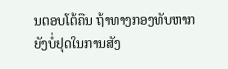ນຕອບໂຕ້ຄືນ ຖ້າທາງກອງທັບຫາກຍັງບໍ່ຢຸດໃນການສັງ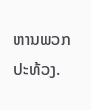ຫານພວກປະທ້ວງ.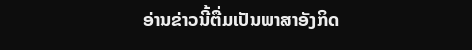ອ່ານຂ່າວນີ້ຕື່ມເປັນພາສາອັງກິດ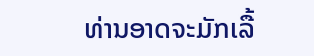ທ່ານອາດຈະມັກເລື້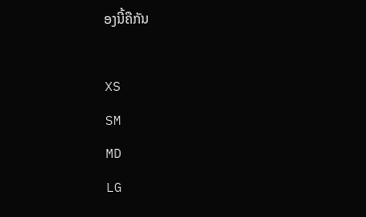ອງນີ້ຄືກັນ

XS
SM
MD
LG